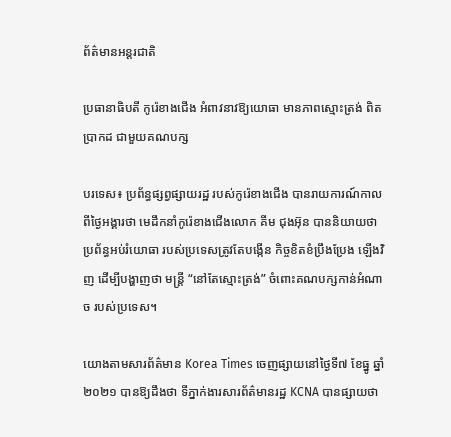ព័ត៌មានអន្តរជាតិ

ប្រធានាធិបតី កូរ៉េខាងជើង អំពាវនាវឱ្យយោធា មានភាពស្មោះត្រង់ ពិតប្រាកដ ជាមួយគណបក្ស

បរទេស៖ ប្រព័ន្ធផ្សព្វផ្សាយរដ្ឋ របស់កូរ៉េខាងជើង បានរាយការណ៍កាលពីថ្ងៃអង្គារថា មេដឹកនាំកូរ៉េខាងជើងលោក គីម ជុងអ៊ុន បាននិយាយថា ប្រព័ន្ធអប់រំយោធា របស់ប្រទេសត្រូវតែបង្កើន កិច្ចខិតខំប្រឹងប្រែង ឡើងវិញ ដើម្បីបង្ហាញថា មន្រ្តី “នៅតែស្មោះត្រង់” ចំពោះគណបក្សកាន់អំណាច របស់ប្រទេស។

យោងតាមសារព័ត៌មាន Korea Times ចេញផ្សាយនៅថ្ងៃទី៧ ខែធ្នូ ឆ្នាំ២០២១ បានឱ្យដឹងថា ទីភ្នាក់ងារសារព័ត៌មានរដ្ឋ KCNA បានផ្សាយថា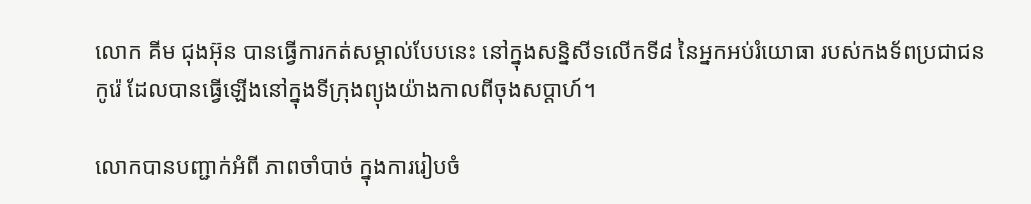លោក គីម ជុងអ៊ុន បានធ្វើការកត់សម្គាល់បែបនេះ នៅក្នុងសន្និសីទលើកទី៨ នៃអ្នកអប់រំយោធា របស់កងទ័ពប្រជាជនកូរ៉េ ដែលបានធ្វើឡើងនៅក្នុងទីក្រុងព្យុងយ៉ាងកាលពីចុងសប្តាហ៍។

លោកបានបញ្ជាក់អំពី ភាពចាំបាច់ ក្នុងការរៀបចំ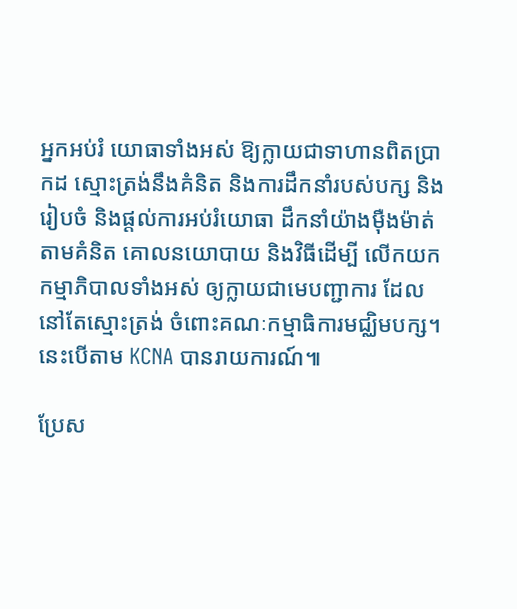អ្នកអប់រំ យោធាទាំងអស់ ឱ្យក្លាយជាទាហានពិតប្រាកដ ស្មោះត្រង់នឹងគំនិត និងការដឹកនាំរបស់បក្ស និងរៀបចំ និងផ្តល់ការអប់រំយោធា ដឹកនាំយ៉ាងម៉ឺងម៉ាត់តាមគំនិត គោលនយោបាយ និងវិធីដើម្បី លើកយកកម្មាភិបាលទាំងអស់ ឲ្យក្លាយជាមេបញ្ជាការ ដែលនៅតែស្មោះត្រង់ ចំពោះគណៈកម្មាធិការមជ្ឈិមបក្ស។ នេះបើតាម KCNA បានរាយការណ៍៕

ប្រែស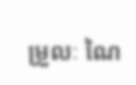ម្រួលៈ ណៃ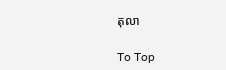តុលា

To Top